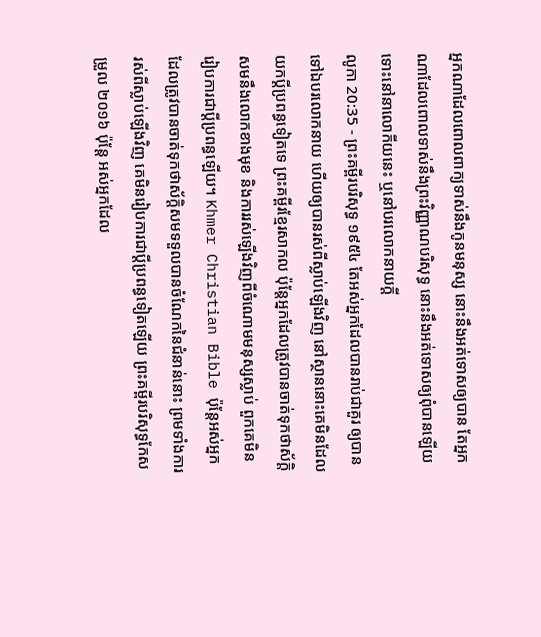អ្នកណាដែលពោលពាក្យទាស់នឹងកូនមនុស្ស នោះនឹងអត់ទោសឲ្យបាន តែអ្នកណាដែលពោលទាស់នឹងព្រះវិញ្ញាណបរិសុទ្ធ នោះនឹងអត់ទោសឲ្យពុំបានឡើយ ទោះនៅនាលោកីយនេះ ឬនៅបរលោកនាយក្តី
លូកា 20:35 - ព្រះគម្ពីរបរិសុទ្ធ ១៩៥៤ តែអស់អ្នកដែលបានរាប់ជាគួរ ឲ្យបានទៅឯបរលោកនាយ ហើយឲ្យបានរស់ពីស្លាប់ឡើងវិញ នៅស្ថាននោះគេមិនដែលយកប្ដីប្រពន្ធទៀតទេ ព្រះគម្ពីរខ្មែរសាកល ប៉ុន្តែអ្នកដែលត្រូវបានចាត់ទុកថាស័ក្ដិសមនឹងលោកខាងមុខ និងការរស់ឡើងវិញពីចំណោមមនុស្សស្លាប់ ពួកគេមិនរៀបការជាប្ដីប្រពន្ធឡើយ។ Khmer Christian Bible ប៉ុន្ដែអស់អ្នកដែលត្រូវបានចាត់ទុកថាស័ក្តិសមទទួលបានចំណែកនៃជំនាន់នោះ ព្រមទាំងការរស់ពីស្លាប់ឡើងវិញ គេមិនរៀបការជាប្ដីប្រពន្ធទៀតឡើយ ព្រះគម្ពីរបរិសុទ្ធកែសម្រួល ២០១៦ ប៉ុន្តែ អស់អ្នកដែល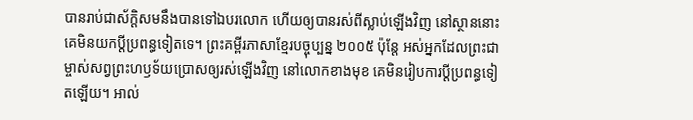បានរាប់ជាស័ក្តិសមនឹងបានទៅឯបរលោក ហើយឲ្យបានរស់ពីស្លាប់ឡើងវិញ នៅស្ថាននោះគេមិនយកប្តីប្រពន្ធទៀតទេ។ ព្រះគម្ពីរភាសាខ្មែរបច្ចុប្បន្ន ២០០៥ ប៉ុន្តែ អស់អ្នកដែលព្រះជាម្ចាស់សព្វព្រះហឫទ័យប្រោសឲ្យរស់ឡើងវិញ នៅលោកខាងមុខ គេមិនរៀបការប្ដីប្រពន្ធទៀតឡើយ។ អាល់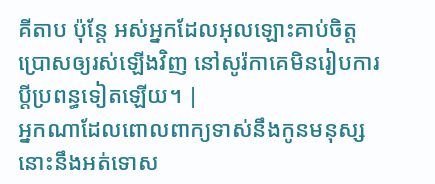គីតាប ប៉ុន្តែ អស់អ្នកដែលអុលឡោះគាប់ចិត្តប្រោសឲ្យរស់ឡើងវិញ នៅសូរ៉កាគេមិនរៀបការប្ដីប្រពន្ធទៀតឡើយ។ |
អ្នកណាដែលពោលពាក្យទាស់នឹងកូនមនុស្ស នោះនឹងអត់ទោស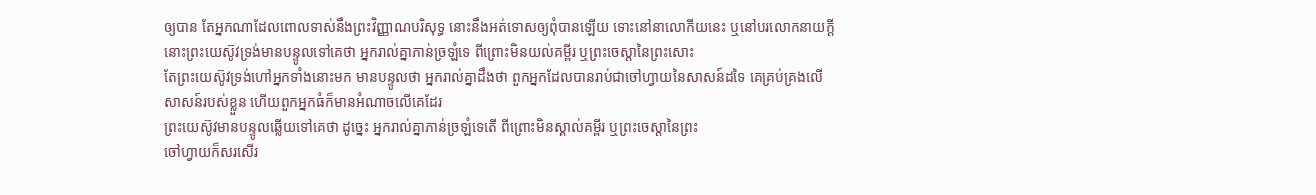ឲ្យបាន តែអ្នកណាដែលពោលទាស់នឹងព្រះវិញ្ញាណបរិសុទ្ធ នោះនឹងអត់ទោសឲ្យពុំបានឡើយ ទោះនៅនាលោកីយនេះ ឬនៅបរលោកនាយក្តី
នោះព្រះយេស៊ូវទ្រង់មានបន្ទូលទៅគេថា អ្នករាល់គ្នាភាន់ច្រឡំទេ ពីព្រោះមិនយល់គម្ពីរ ឬព្រះចេស្តានៃព្រះសោះ
តែព្រះយេស៊ូវទ្រង់ហៅអ្នកទាំងនោះមក មានបន្ទូលថា អ្នករាល់គ្នាដឹងថា ពួកអ្នកដែលបានរាប់ជាចៅហ្វាយនៃសាសន៍ដទៃ គេគ្រប់គ្រងលើសាសន៍របស់ខ្លួន ហើយពួកអ្នកធំក៏មានអំណាចលើគេដែរ
ព្រះយេស៊ូវមានបន្ទូលឆ្លើយទៅគេថា ដូច្នេះ អ្នករាល់គ្នាភាន់ច្រឡំទេតើ ពីព្រោះមិនស្គាល់គម្ពីរ ឬព្រះចេស្តានៃព្រះ
ចៅហ្វាយក៏សរសើរ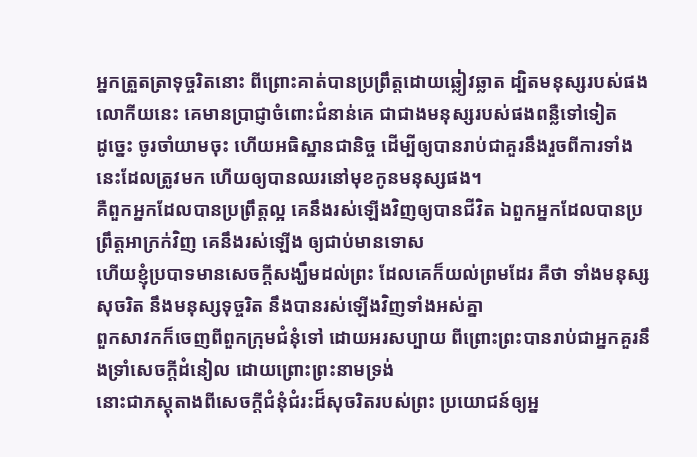អ្នកត្រួតត្រាទុច្ចរិតនោះ ពីព្រោះគាត់បានប្រព្រឹត្តដោយឆ្លៀវឆ្លាត ដ្បិតមនុស្សរបស់ផងលោកីយនេះ គេមានប្រាជ្ញាចំពោះជំនាន់គេ ជាជាងមនុស្សរបស់ផងពន្លឺទៅទៀត
ដូច្នេះ ចូរចាំយាមចុះ ហើយអធិស្ឋានជានិច្ច ដើម្បីឲ្យបានរាប់ជាគួរនឹងរួចពីការទាំងនេះដែលត្រូវមក ហើយឲ្យបានឈរនៅមុខកូនមនុស្សផង។
គឺពួកអ្នកដែលបានប្រព្រឹត្តល្អ គេនឹងរស់ឡើងវិញឲ្យបានជីវិត ឯពួកអ្នកដែលបានប្រព្រឹត្តអាក្រក់វិញ គេនឹងរស់ឡើង ឲ្យជាប់មានទោស
ហើយខ្ញុំប្របាទមានសេចក្ដីសង្ឃឹមដល់ព្រះ ដែលគេក៏យល់ព្រមដែរ គឺថា ទាំងមនុស្សសុចរិត នឹងមនុស្សទុច្ចរិត នឹងបានរស់ឡើងវិញទាំងអស់គ្នា
ពួកសាវកក៏ចេញពីពួកក្រុមជំនុំទៅ ដោយអរសប្បាយ ពីព្រោះព្រះបានរាប់ជាអ្នកគួរនឹងទ្រាំសេចក្ដីដំនៀល ដោយព្រោះព្រះនាមទ្រង់
នោះជាភស្តុតាងពីសេចក្ដីជំនុំជំរះដ៏សុចរិតរបស់ព្រះ ប្រយោជន៍ឲ្យអ្ន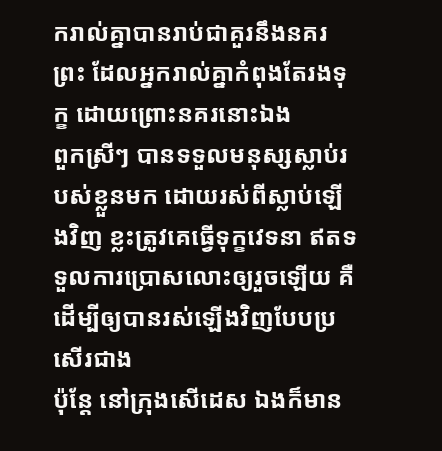ករាល់គ្នាបានរាប់ជាគួរនឹងនគរព្រះ ដែលអ្នករាល់គ្នាកំពុងតែរងទុក្ខ ដោយព្រោះនគរនោះឯង
ពួកស្រីៗ បានទទួលមនុស្សស្លាប់របស់ខ្លួនមក ដោយរស់ពីស្លាប់ឡើងវិញ ខ្លះត្រូវគេធ្វើទុក្ខវេទនា ឥតទទួលការប្រោសលោះឲ្យរួចឡើយ គឺដើម្បីឲ្យបានរស់ឡើងវិញបែបប្រសើរជាង
ប៉ុន្តែ នៅក្រុងសើដេស ឯងក៏មាន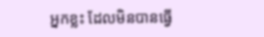អ្នកខ្លះ ដែលមិនបានធ្វើ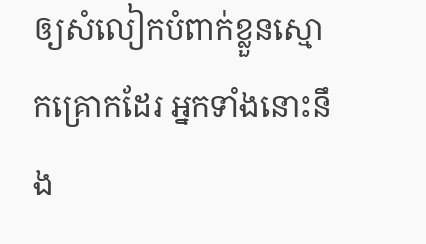ឲ្យសំលៀកបំពាក់ខ្លួនស្មោកគ្រោកដែរ អ្នកទាំងនោះនឹង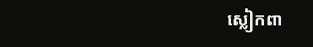ស្លៀកពា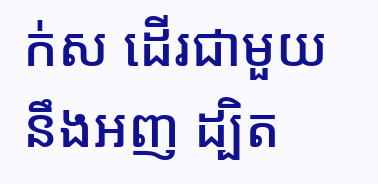ក់ស ដើរជាមួយនឹងអញ ដ្បិត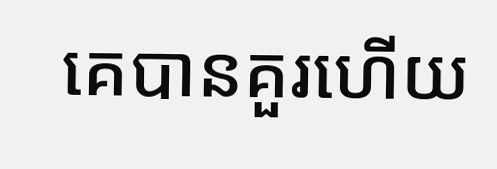គេបានគួរហើយ